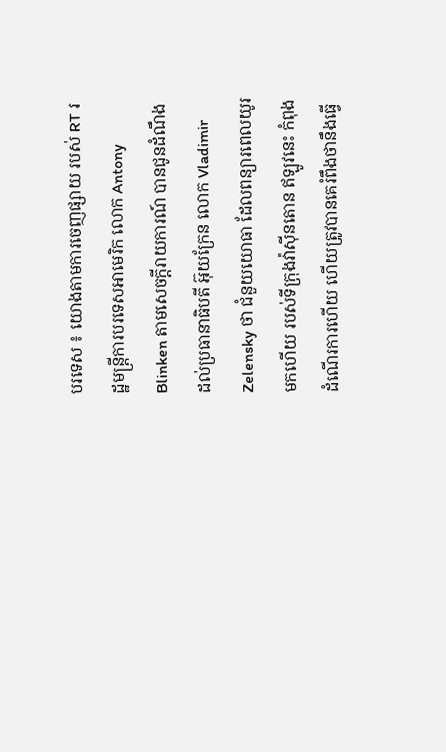បរទេស ៖ យោងតាមការចេញផ្សាយ របស់ RT រដ្ឋមន្ត្រីការបរទេសអាមេរិក លោក Antony Blinken តាមសេចក្តីរាយការណ៍ បានជូនដំណឹង ដល់ប្រធានាធិបតី អ៊ុយក្រែន លោក Vladimir Zelensky ថា ជំនួយយោធា ដែលពន្យារពេលយូរមកហើយ របស់ទីក្រុងវ៉ាស៊ីនតោន ឥឡូវនេះ កំពុងដំណើរការហើយ ហើយត្រូវបានគេរំពឹងថានឹងធ្វើ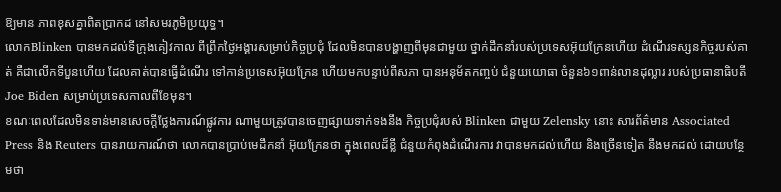ឱ្យមាន ភាពខុសគ្នាពិតប្រាកដ នៅសមរភូមិប្រយុទ្ធ។
លោកBlinken បានមកដល់ទីក្រុងគៀវកាល ពីព្រឹកថ្ងៃអង្គារសម្រាប់កិច្ចប្រជុំ ដែលមិនបានបង្ហាញពីមុនជាមួយ ថ្នាក់ដឹកនាំរបស់ប្រទេសអ៊ុយក្រែនហើយ ដំណើរទស្សនកិច្ចរបស់គាត់ គឺជាលើកទីបួនហើយ ដែលគាត់បានធ្វើដំណើរ ទៅកាន់ប្រទេសអ៊ុយក្រែន ហើយមកបន្ទាប់ពីសភា បានអនុម័តកញ្ចប់ ជំនួយយោធា ចំនួន៦១ពាន់លានដុល្លារ របស់ប្រធានាធិបតី Joe Biden សម្រាប់ប្រទេសកាលពីខែមុន។
ខណៈពេលដែលមិនទាន់មានសេចក្តីថ្លែងការណ៍ផ្លូវការ ណាមួយត្រូវបានចេញផ្សាយទាក់ទងនឹង កិច្ចប្រជុំរបស់ Blinken ជាមួយ Zelensky នោះ សារព័ត៌មាន Associated Press និង Reuters បានរាយការណ៍ថា លោកបានប្រាប់មេដឹកនាំ អ៊ុយក្រែនថា ក្នុងពេលដ៏ខ្លី ជំនួយកំពុងដំណើរការ វាបានមកដល់ហើយ និងច្រើនទៀត នឹងមកដល់ ដោយបន្ថែមថា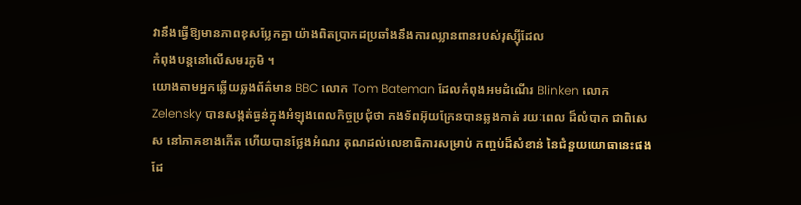វានឹងធ្វើឱ្យមានភាពខុសប្លែកគ្នា យ៉ាងពិតប្រាកដប្រឆាំងនឹងការឈ្លានពានរបស់រុស្ស៊ីដែល
កំពុងបន្តនៅលើសមរភូមិ ។
យោងតាមអ្នកឆ្លើយឆ្លងព័ត៌មាន BBC លោក Tom Bateman ដែលកំពុងអមដំណើរ Blinken លោក Zelensky បានសង្កត់ធ្ងន់ក្នុងអំឡុងពេលកិច្ចប្រជុំថា កងទ័ពអ៊ុយក្រែនបានឆ្លងកាត់ រយៈពេល ដ៏លំបាក ជាពិសេស នៅភាគខាងកើត ហើយបានថ្លែងអំណរ គុណដល់លេខាធិការសម្រាប់ កញ្ចប់ដ៏សំខាន់ នៃជំនួយយោធានេះផងដែ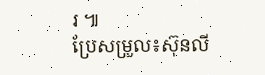រ ៕
ប្រែសម្រួល៖ស៊ុនលី